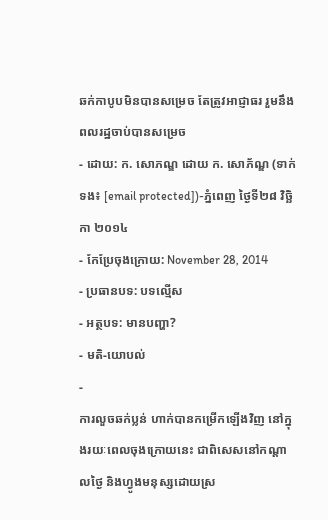ឆក់កាបូបមិនបានសម្រេច តែត្រូវអាជ្ញាធរ រួមនឹងពលរដ្ឋចាប់បានសម្រេច
- ដោយ: ក. សោភណ្ឌ ដោយ ក. សោភ័ណ្ឌ (ទាក់ទង៖ [email protected])-ភ្នំពេញ ថ្ងៃទី២៨ វិច្ឆិកា ២០១៤
- កែប្រែចុងក្រោយ: November 28, 2014
- ប្រធានបទ: បទល្មើស
- អត្ថបទ: មានបញ្ហា?
- មតិ-យោបល់
-
ការលួចឆក់ប្លន់ ហាក់បានកម្រើកឡើងវិញ នៅក្នុងរយៈពេលចុងក្រោយនេះ ជាពិសេសនៅកណ្ដាលថ្ងៃ និងហ្វូងមនុស្សដោយស្រ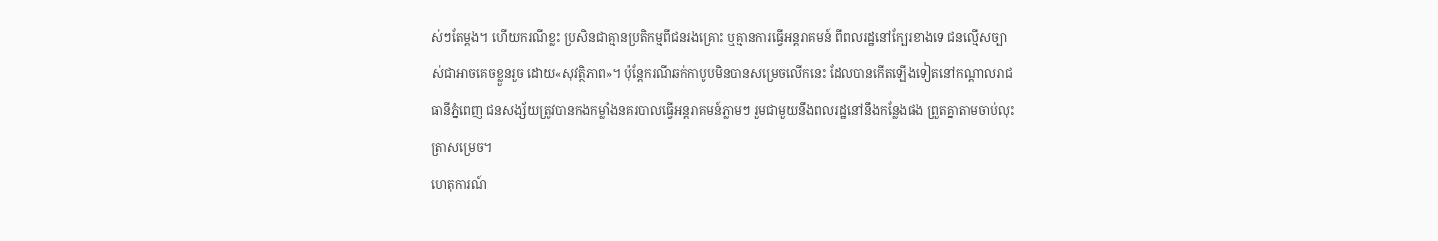ស់ៗតែម្ដង។ ហើយករណីខ្លះ ប្រសិនជាគ្មានប្រតិកម្មពីជនរងគ្រោះ ឬគ្មានការធ្វើអន្តរាគមន៍ ពីពលរដ្ឋនៅក្បែរខាងទេ ជនល្មើសច្បាស់ជាអាចគេចខ្លួនរួច ដោយ«សុវត្ថិភាព»។ ប៉ុន្តែករណីឆក់កាបូបមិនបានសម្រេចលើកនេះ ដែលបានកើតឡើងទៀតនៅកណ្ដាលរាជធានីភ្នំពេញ ជនសង្ស័យត្រូវបានកងកម្លាំងនគរបាលធ្វើអន្តរាគមន៍ភ្លាមៗ រួមជាមួយនឹងពលរដ្ឋនៅនឹងកន្លែងផង ព្រួតគ្នាតាមចាប់លុះត្រាសម្រេច។
ហេតុការណ៍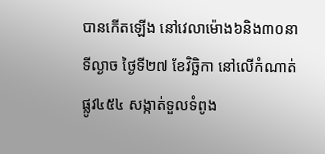បានកើតឡើង នៅវេលាម៉ោង៦និង៣០នាទីល្ងាច ថ្ងៃទី២៧ ខែវិច្ឆិកា នៅលើកំណាត់ផ្លូវ៤៥៤ សង្កាត់ទួលទំពូង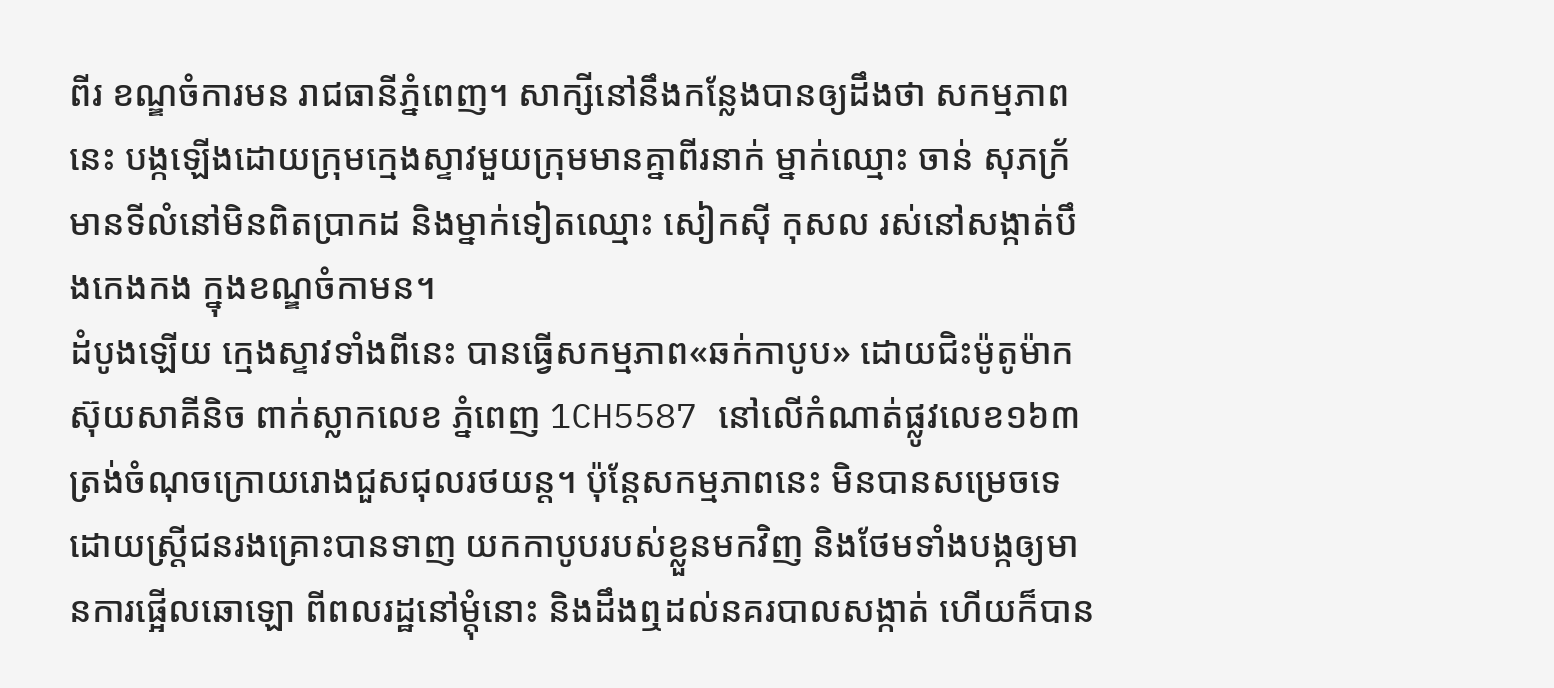ពីរ ខណ្ឌចំការមន រាជធានីភ្នំពេញ។ សាក្សីនៅនឹងកន្លែងបានឲ្យដឹងថា សកម្មភាពនេះ បង្កឡើងដោយក្រុមក្មេងស្ទាវមួយក្រុមមានគ្នាពីរនាក់ ម្នាក់ឈ្មោះ ចាន់ សុភក្រ័ មានទីលំនៅមិនពិតប្រាកដ និងម្នាក់ទៀតឈ្មោះ សៀកស៊ី កុសល រស់នៅសង្កាត់បឹងកេងកង ក្នុងខណ្ឌចំកាមន។
ដំបូងឡើយ ក្មេងស្ទាវទាំងពីនេះ បានធ្វើសកម្មភាព«ឆក់កាបូប» ដោយជិះម៉ូតូម៉ាក ស៊ុយសាគីនិច ពាក់ស្លាកលេខ ភ្នំពេញ 1CH5587 នៅលើកំណាត់ផ្លូវលេខ១៦៣ ត្រង់ចំណុចក្រោយរោងជួសជុលរថយន្ដ។ ប៉ុន្តែសកម្មភាពនេះ មិនបានសម្រេចទេ ដោយស្ត្រីជនរងគ្រោះបានទាញ យកកាបូបរបស់ខ្លួនមកវិញ និងថែមទាំងបង្កឲ្យមានការផ្អើលឆោឡោ ពីពលរដ្ឋនៅម្តុំនោះ និងដឹងឮដល់នគរបាលសង្កាត់ ហើយក៏បាន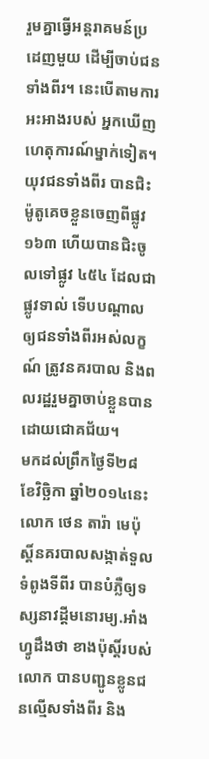រួមគ្នាធ្វើអន្តរាគមន៍ប្រដេញមួយ ដើម្បីចាប់ជនទាំងពីរ។ នេះបើតាមការអះអាងរបស់ អ្នកឃើញហេតុការណ៍ម្នាក់ទៀត។
យុវជនទាំងពីរ បានជិះម៉ូតូគេចខ្លួនចេញពីផ្លូវ ១៦៣ ហើយបានជិះចូលទៅផ្លូវ ៤៥៤ ដែលជាផ្លូវទាល់ ទើបបណ្ដាលឲ្យជនទាំងពីរអស់លក្ខណ៍ ត្រូវនគរបាល និងពលរដ្ឋរួមគ្នាចាប់ខ្លួនបានដោយជោគជ័យ។
មកដល់ព្រឹកថ្ងៃទី២៨ ខែវិច្ឆិកា ឆ្នាំ២០១៤នេះ លោក ថេន តារ៉ា មេប៉ុស្តិ៍នគរបាលសង្កាត់ទួលទំពូងទីពីរ បានបំភ្លឺឲ្យទស្សនាវដ្តីមនោរម្យ.អាំងហ្វូដឹងថា ខាងប៉ុស្តិ៍របស់លោក បានបញ្ជូនខ្លូនជនល្មើសទាំងពីរ និង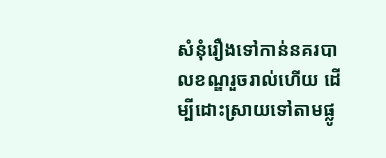សំនុំរឿងទៅកាន់នគរបាលខណ្ឌរួចរាល់ហើយ ដើម្បីដោះស្រាយទៅតាមផ្លូ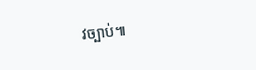វច្បាប់៕